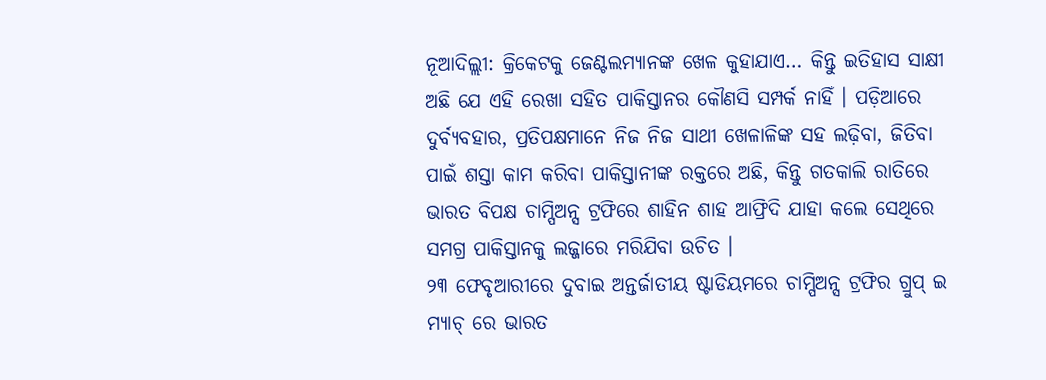ନୂଆଦିଲ୍ଲୀ: କ୍ରିକେଟକୁ ଜେଣ୍ଟଲମ୍ୟାନଙ୍କ ଖେଳ କୁହାଯାଏ… କିନ୍ତୁ ଇତିହାସ ସାକ୍ଷୀ ଅଛି ଯେ ଏହି ରେଖା ସହିତ ପାକିସ୍ତାନର କୌଣସି ସମ୍ପର୍କ ନାହିଁ । ପଡ଼ିଆରେ ଦୁର୍ବ୍ୟବହାର, ପ୍ରତିପକ୍ଷମାନେ ନିଜ ନିଜ ସାଥୀ ଖେଳାଳିଙ୍କ ସହ ଲଢ଼ିବା, ଜିତିବା ପାଇଁ ଶସ୍ତା କାମ କରିବା ପାକିସ୍ତାନୀଙ୍କ ରକ୍ତରେ ଅଛି, କିନ୍ତୁ ଗତକାଲି ରାତିରେ ଭାରତ ବିପକ୍ଷ ଚାମ୍ପିଅନ୍ସ ଟ୍ରଫିରେ ଶାହିନ ଶାହ ଆଫ୍ରିଦି ଯାହା କଲେ ସେଥିରେ ସମଗ୍ର ପାକିସ୍ତାନକୁ ଲଜ୍ଜାରେ ମରିଯିବା ଉଚିତ ।
୨୩ ଫେବୃଆରୀରେ ଦୁବାଇ ଅନ୍ତର୍ଜାତୀୟ ଷ୍ଟାଡିୟମରେ ଚାମ୍ପିଅନ୍ସ ଟ୍ରଫିର ଗ୍ରୁପ୍ ଇ ମ୍ୟାଚ୍ ରେ ଭାରତ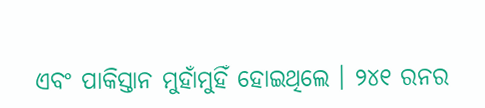ଏବଂ ପାକିସ୍ତାନ ମୁହାଁମୁହିଁ ହୋଇଥିଲେ । ୨୪୧ ରନର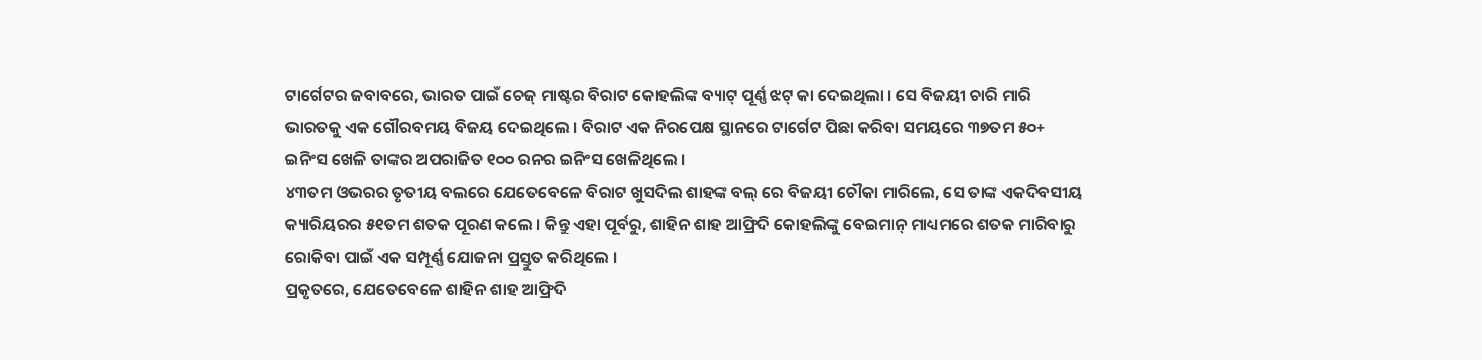ଟାର୍ଗେଟର ଜବାବରେ, ଭାରତ ପାଇଁ ଚେଜ୍ ମାଷ୍ଟର ବିରାଟ କୋହଲିଙ୍କ ବ୍ୟାଟ୍ ପୂର୍ଣ୍ଣ ଝଟ୍ କା ଦେଇଥିଲା । ସେ ବିଜୟୀ ଚାରି ମାରି ଭାରତକୁ ଏକ ଗୌରବମୟ ବିଜୟ ଦେଇଥିଲେ । ବିରାଟ ଏକ ନିରପେକ୍ଷ ସ୍ଥାନରେ ଟାର୍ଗେଟ ପିଛା କରିବା ସମୟରେ ୩୭ତମ ୫୦+ ଇନିଂସ ଖେଳି ତାଙ୍କର ଅପରାଜିତ ୧୦୦ ରନର ଇନିଂସ ଖେଳିଥିଲେ ।
୪୩ତମ ଓଭରର ତୃତୀୟ ବଲରେ ଯେତେବେଳେ ବିରାଟ ଖୁସଦିଲ ଶାହଙ୍କ ବଲ୍ ରେ ବିଜୟୀ ଚୌକା ମାରିଲେ, ସେ ତାଙ୍କ ଏକଦିବସୀୟ କ୍ୟାରିୟରର ୫୧ତମ ଶତକ ପୂରଣ କଲେ । କିନ୍ତୁ ଏହା ପୂର୍ବରୁ, ଶାହିନ ଶାହ ଆଫ୍ରିଦି କୋହଲିଙ୍କୁ ବେଇମାନ୍ ମାଧ୍ୟମରେ ଶତକ ମାରିବାରୁ ରୋକିବା ପାଇଁ ଏକ ସମ୍ପୂର୍ଣ୍ଣ ଯୋଜନା ପ୍ରସ୍ତୁତ କରିଥିଲେ ।
ପ୍ରକୃତରେ, ଯେତେବେଳେ ଶାହିନ ଶାହ ଆଫ୍ରିଦି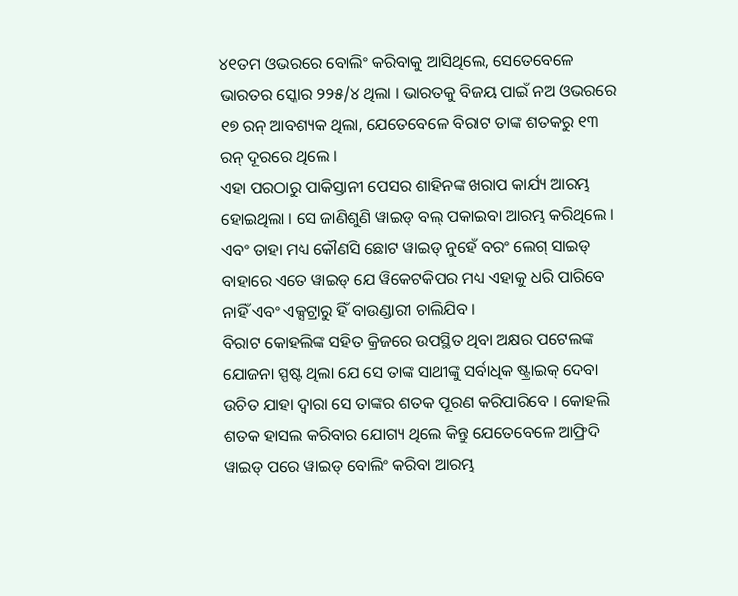୪୧ତମ ଓଭରରେ ବୋଲିଂ କରିବାକୁ ଆସିଥିଲେ, ସେତେବେଳେ ଭାରତର ସ୍କୋର ୨୨୫/୪ ଥିଲା । ଭାରତକୁ ବିଜୟ ପାଇଁ ନଅ ଓଭରରେ ୧୭ ରନ୍ ଆବଶ୍ୟକ ଥିଲା, ଯେତେବେଳେ ବିରାଟ ତାଙ୍କ ଶତକରୁ ୧୩ ରନ୍ ଦୂରରେ ଥିଲେ ।
ଏହା ପରଠାରୁ ପାକିସ୍ତାନୀ ପେସର ଶାହିନଙ୍କ ଖରାପ କାର୍ଯ୍ୟ ଆରମ୍ଭ ହୋଇଥିଲା । ସେ ଜାଣିଶୁଣି ୱାଇଡ୍ ବଲ୍ ପକାଇବା ଆରମ୍ଭ କରିଥିଲେ । ଏବଂ ତାହା ମଧ୍ୟ କୌଣସି ଛୋଟ ୱାଇଡ୍ ନୁହେଁ ବରଂ ଲେଗ୍ ସାଇଡ୍ ବାହାରେ ଏତେ ୱାଇଡ୍ ଯେ ୱିକେଟକିପର ମଧ୍ୟ ଏହାକୁ ଧରି ପାରିବେ ନାହିଁ ଏବଂ ଏକ୍ସଟ୍ରାରୁ ହିଁ ବାଉଣ୍ଡାରୀ ଚାଲିଯିବ ।
ବିରାଟ କୋହଲିଙ୍କ ସହିତ କ୍ରିଜରେ ଉପସ୍ଥିତ ଥିବା ଅକ୍ଷର ପଟେଲଙ୍କ ଯୋଜନା ସ୍ପଷ୍ଟ ଥିଲା ଯେ ସେ ତାଙ୍କ ସାଥୀଙ୍କୁ ସର୍ବାଧିକ ଷ୍ଟ୍ରାଇକ୍ ଦେବା ଉଚିତ ଯାହା ଦ୍ୱାରା ସେ ତାଙ୍କର ଶତକ ପୂରଣ କରିପାରିବେ । କୋହଲି ଶତକ ହାସଲ କରିବାର ଯୋଗ୍ୟ ଥିଲେ କିନ୍ତୁ ଯେତେବେଳେ ଆଫ୍ରିଦି ୱାଇଡ୍ ପରେ ୱାଇଡ୍ ବୋଲିଂ କରିବା ଆରମ୍ଭ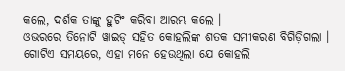କଲେ, ଦର୍ଶକ ତାଙ୍କୁ ହୁଟିଂ କରିବା ଆରମ୍ଭ କଲେ ।
ଓଭରରେ ତିନୋଟି ୱାଇଡ୍ ସହିତ କୋହଲିଙ୍କ ଶତକ ସମୀକରଣ ବିଗିଡ଼ିଗଲା । ଗୋଟିଏ ସମୟରେ, ଏହା ମନେ ହେଉଥିଲା ଯେ କୋହଲି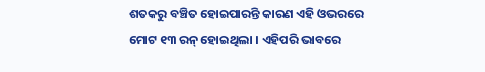ଶତକରୁ ବଞ୍ଚିତ ହୋଇପାରନ୍ତି କାରଣ ଏହି ଓଭରରେ ମୋଟ ୧୩ ରନ୍ ହୋଇଥିଲା । ଏହିପରି ଭାବରେ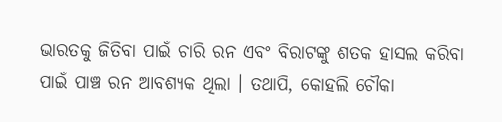ଭାରତକୁ ଜିତିବା ପାଇଁ ଚାରି ରନ ଏବଂ ବିରାଟଙ୍କୁ ଶତକ ହାସଲ କରିବା ପାଇଁ ପାଞ୍ଚ ରନ ଆବଶ୍ୟକ ଥିଲା । ତଥାପି, କୋହଲି ଚୌକା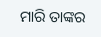ମାରି ତାଙ୍କର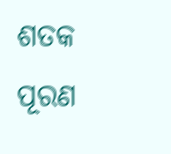ଶତକ ପୂରଣ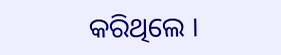କରିଥିଲେ ।